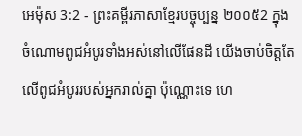អេម៉ុស 3:2 - ព្រះគម្ពីរភាសាខ្មែរបច្ចុប្បន្ន ២០០៥2 ក្នុងចំណោមពូជអំបូរទាំងអស់នៅលើផែនដី យើងចាប់ចិត្តតែលើពូជអំបូររបស់អ្នករាល់គ្នា ប៉ុណ្ណោះទេ ហេ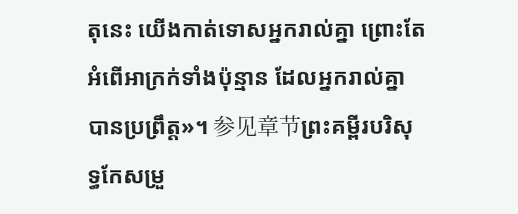តុនេះ យើងកាត់ទោសអ្នករាល់គ្នា ព្រោះតែអំពើអាក្រក់ទាំងប៉ុន្មាន ដែលអ្នករាល់គ្នាបានប្រព្រឹត្ត»។ 参见章节ព្រះគម្ពីរបរិសុទ្ធកែសម្រួ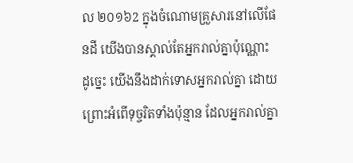ល ២០១៦2 ក្នុងចំណោមគ្រួសារនៅលើផែនដី យើងបានស្គាល់តែអ្នករាល់គ្នាប៉ុណ្ណោះ ដូច្នេះ យើងនឹងដាក់ទោសអ្នករាល់គ្នា ដោយព្រោះអំពើទុច្ចរិតទាំងប៉ុន្មាន ដែលអ្នករាល់គ្នា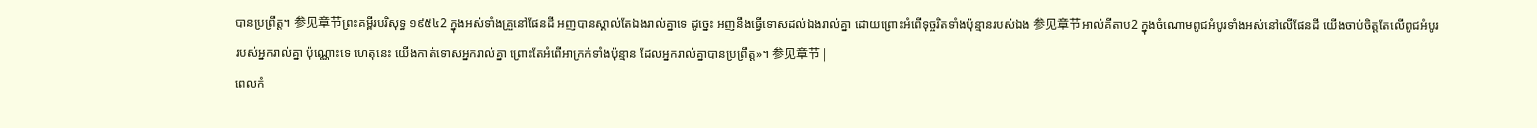បានប្រព្រឹត្ត។ 参见章节ព្រះគម្ពីរបរិសុទ្ធ ១៩៥៤2 ក្នុងអស់ទាំងគ្រួនៅផែនដី អញបានស្គាល់តែឯងរាល់គ្នាទេ ដូច្នេះ អញនឹងធ្វើទោសដល់ឯងរាល់គ្នា ដោយព្រោះអំពើទុច្ចរិតទាំងប៉ុន្មានរបស់ឯង 参见章节អាល់គីតាប2 ក្នុងចំណោមពូជអំបូរទាំងអស់នៅលើផែនដី យើងចាប់ចិត្តតែលើពូជអំបូររបស់អ្នករាល់គ្នា ប៉ុណ្ណោះទេ ហេតុនេះ យើងកាត់ទោសអ្នករាល់គ្នា ព្រោះតែអំពើអាក្រក់ទាំងប៉ុន្មាន ដែលអ្នករាល់គ្នាបានប្រព្រឹត្ត»។ 参见章节 |
ពេលកំ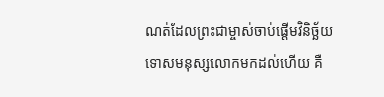ណត់ដែលព្រះជាម្ចាស់ចាប់ផ្តើមវិនិច្ឆ័យទោសមនុស្សលោកមកដល់ហើយ គឺ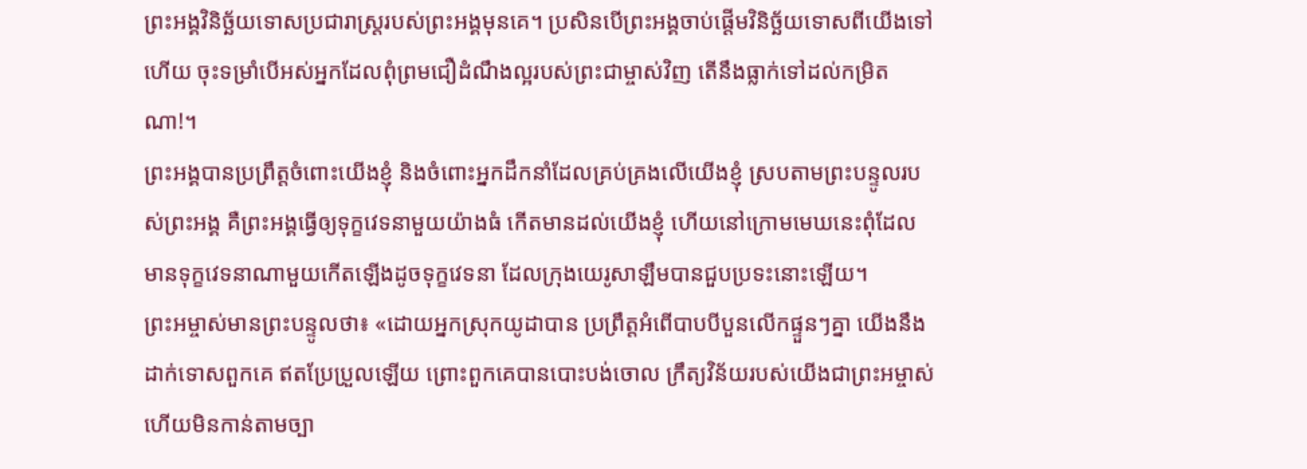ព្រះអង្គវិនិច្ឆ័យទោសប្រជារាស្ដ្ររបស់ព្រះអង្គមុនគេ។ ប្រសិនបើព្រះអង្គចាប់ផ្ដើមវិនិច្ឆ័យទោសពីយើងទៅហើយ ចុះទម្រាំបើអស់អ្នកដែលពុំព្រមជឿដំណឹងល្អរបស់ព្រះជាម្ចាស់វិញ តើនឹងធ្លាក់ទៅដល់កម្រិតណា!។
ព្រះអង្គបានប្រព្រឹត្តចំពោះយើងខ្ញុំ និងចំពោះអ្នកដឹកនាំដែលគ្រប់គ្រងលើយើងខ្ញុំ ស្របតាមព្រះបន្ទូលរបស់ព្រះអង្គ គឺព្រះអង្គធ្វើឲ្យទុក្ខវេទនាមួយយ៉ាងធំ កើតមានដល់យើងខ្ញុំ ហើយនៅក្រោមមេឃនេះពុំដែលមានទុក្ខវេទនាណាមួយកើតឡើងដូចទុក្ខវេទនា ដែលក្រុងយេរូសាឡឹមបានជួបប្រទះនោះឡើយ។
ព្រះអម្ចាស់មានព្រះបន្ទូលថា៖ «ដោយអ្នកស្រុកយូដាបាន ប្រព្រឹត្តអំពើបាបបីបួនលើកផ្ទួនៗគ្នា យើងនឹងដាក់ទោសពួកគេ ឥតប្រែប្រួលឡើយ ព្រោះពួកគេបានបោះបង់ចោល ក្រឹត្យវិន័យរបស់យើងជាព្រះអម្ចាស់ ហើយមិនកាន់តាមច្បា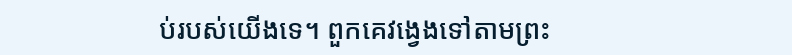ប់របស់យើងទេ។ ពួកគេវង្វេងទៅតាមព្រះ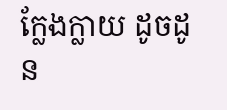ក្លែងក្លាយ ដូចដូន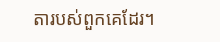តារបស់ពួកគេដែរ។